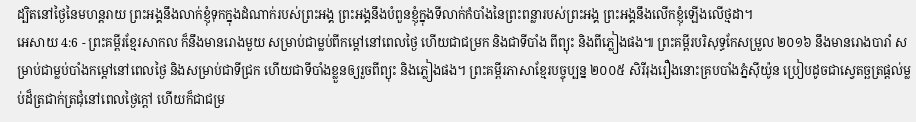ដ្បិតនៅថ្ងៃនៃមហន្តរាយ ព្រះអង្គនឹងលាក់ខ្ញុំទុកក្នុងដំណាក់របស់ព្រះអង្គ ព្រះអង្គនឹងបំពួនខ្ញុំក្នុងទីលាក់កំបាំងនៃព្រះពន្លារបស់ព្រះអង្គ ព្រះអង្គនឹងលើកខ្ញុំឡើងលើថ្មដា។
អេសាយ 4:6 - ព្រះគម្ពីរខ្មែរសាកល ក៏នឹងមានរោងមួយ សម្រាប់ជាម្លប់ពីកម្ដៅនៅពេលថ្ងៃ ហើយជាជម្រក និងជាទីបាំង ពីព្យុះ និងពីភ្លៀងផង៕ ព្រះគម្ពីរបរិសុទ្ធកែសម្រួល ២០១៦ នឹងមានរោងបារាំ សម្រាប់ជាម្លប់បាំងកម្ដៅនៅពេលថ្ងៃ និងសម្រាប់ជាទីជ្រក ហើយជាទីបាំងខ្លួនឲ្យរួចពីព្យុះ និងភ្លៀងផង។ ព្រះគម្ពីរភាសាខ្មែរបច្ចុប្បន្ន ២០០៥ សិរីរុងរឿងនោះគ្របបាំងភ្នំស៊ីយ៉ូន ប្រៀបដូចជាស្វេតច្ឆត្រផ្ដល់ម្លប់ដ៏ត្រជាក់ត្រជុំនៅពេលថ្ងៃក្ដៅ ហើយក៏ជាជម្រ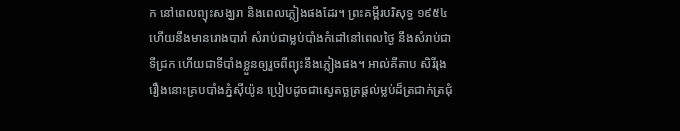ក នៅពេលព្យុះសង្ឃរា និងពេលភ្លៀងផងដែរ។ ព្រះគម្ពីរបរិសុទ្ធ ១៩៥៤ ហើយនឹងមានរោងបារាំ សំរាប់ជាម្លប់បាំងកំដៅនៅពេលថ្ងៃ នឹងសំរាប់ជាទីជ្រក ហើយជាទីបាំងខ្លួនឲ្យរួចពីព្យុះនឹងភ្លៀងផង។ អាល់គីតាប សិរីរុងរឿងនោះគ្របបាំងភ្នំស៊ីយ៉ូន ប្រៀបដូចជាស្វេតច្ឆត្រផ្ដល់ម្លប់ដ៏ត្រជាក់ត្រជុំ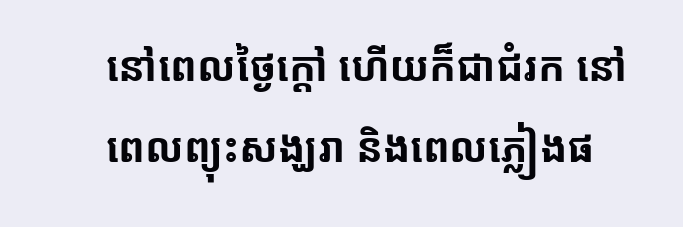នៅពេលថ្ងៃក្ដៅ ហើយក៏ជាជំរក នៅពេលព្យុះសង្ឃរា និងពេលភ្លៀងផ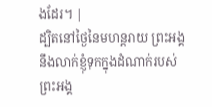ងដែរ។ |
ដ្បិតនៅថ្ងៃនៃមហន្តរាយ ព្រះអង្គនឹងលាក់ខ្ញុំទុកក្នុងដំណាក់របស់ព្រះអង្គ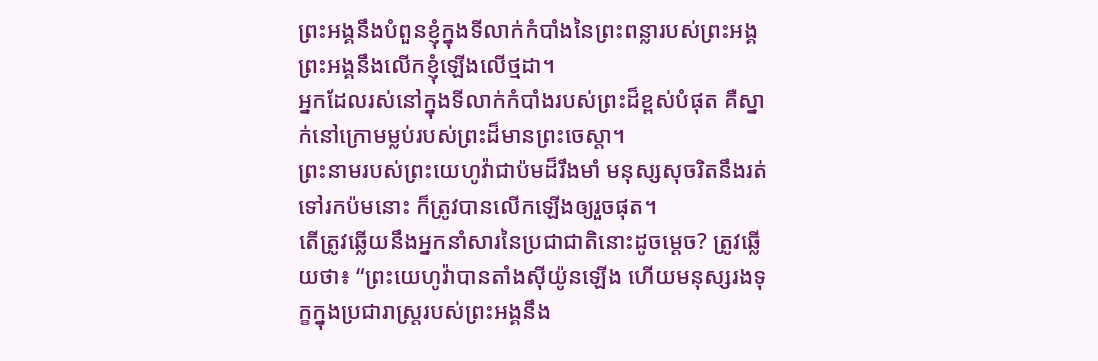ព្រះអង្គនឹងបំពួនខ្ញុំក្នុងទីលាក់កំបាំងនៃព្រះពន្លារបស់ព្រះអង្គ ព្រះអង្គនឹងលើកខ្ញុំឡើងលើថ្មដា។
អ្នកដែលរស់នៅក្នុងទីលាក់កំបាំងរបស់ព្រះដ៏ខ្ពស់បំផុត គឺស្នាក់នៅក្រោមម្លប់របស់ព្រះដ៏មានព្រះចេស្ដា។
ព្រះនាមរបស់ព្រះយេហូវ៉ាជាប៉មដ៏រឹងមាំ មនុស្សសុចរិតនឹងរត់ទៅរកប៉មនោះ ក៏ត្រូវបានលើកឡើងឲ្យរួចផុត។
តើត្រូវឆ្លើយនឹងអ្នកនាំសារនៃប្រជាជាតិនោះដូចម្ដេច? ត្រូវឆ្លើយថា៖ “ព្រះយេហូវ៉ាបានតាំងស៊ីយ៉ូនឡើង ហើយមនុស្សរងទុក្ខក្នុងប្រជារាស្ត្ររបស់ព្រះអង្គនឹង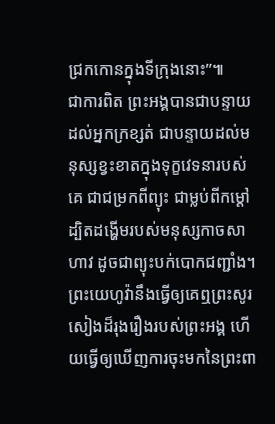ជ្រកកោនក្នុងទីក្រុងនោះ”៕
ជាការពិត ព្រះអង្គបានជាបន្ទាយដល់អ្នកក្រខ្សត់ ជាបន្ទាយដល់មនុស្សខ្វះខាតក្នុងទុក្ខវេទនារបស់គេ ជាជម្រកពីព្យុះ ជាម្លប់ពីកម្ដៅ ដ្បិតដង្ហើមរបស់មនុស្សកាចសាហាវ ដូចជាព្យុះបក់បោកជញ្ជាំង។
ព្រះយេហូវ៉ានឹងធ្វើឲ្យគេឮព្រះសូរសៀងដ៏រុងរឿងរបស់ព្រះអង្គ ហើយធ្វើឲ្យឃើញការចុះមកនៃព្រះពា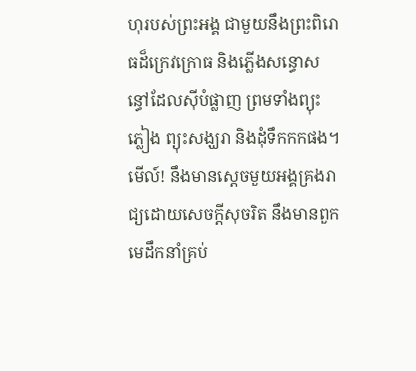ហុរបស់ព្រះអង្គ ជាមួយនឹងព្រះពិរោធដ៏ក្រេវក្រោធ និងភ្លើងសន្ធោសន្ធៅដែលស៊ីបំផ្លាញ ព្រមទាំងព្យុះភ្លៀង ព្យុះសង្ឃរា និងដុំទឹកកកផង។
មើល៍! នឹងមានស្ដេចមួយអង្គគ្រងរាជ្យដោយសេចក្ដីសុចរិត នឹងមានពួកមេដឹកនាំគ្រប់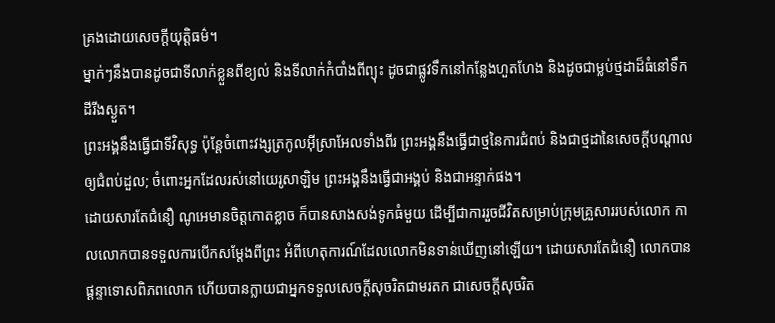គ្រងដោយសេចក្ដីយុត្តិធម៌។
ម្នាក់ៗនឹងបានដូចជាទីលាក់ខ្លួនពីខ្យល់ និងទីលាក់កំបាំងពីព្យុះ ដូចជាផ្លូវទឹកនៅកន្លែងហួតហែង និងដូចជាម្លប់ថ្មដាដ៏ធំនៅទឹកដីរីងស្ងួត។
ព្រះអង្គនឹងធ្វើជាទីវិសុទ្ធ ប៉ុន្តែចំពោះវង្សត្រកូលអ៊ីស្រាអែលទាំងពីរ ព្រះអង្គនឹងធ្វើជាថ្មនៃការជំពប់ និងជាថ្មដានៃសេចក្ដីបណ្ដាលឲ្យជំពប់ដួល; ចំពោះអ្នកដែលរស់នៅយេរូសាឡិម ព្រះអង្គនឹងធ្វើជាអង្គប់ និងជាអន្ទាក់ផង។
ដោយសារតែជំនឿ ណូអេមានចិត្តកោតខ្លាច ក៏បានសាងសង់ទូកធំមួយ ដើម្បីជាការរួចជីវិតសម្រាប់ក្រុមគ្រួសាររបស់លោក កាលលោកបានទទួលការបើកសម្ដែងពីព្រះ អំពីហេតុការណ៍ដែលលោកមិនទាន់ឃើញនៅឡើយ។ ដោយសារតែជំនឿ លោកបានផ្ដន្ទាទោសពិភពលោក ហើយបានក្លាយជាអ្នកទទួលសេចក្ដីសុចរិតជាមរតក ជាសេចក្ដីសុចរិត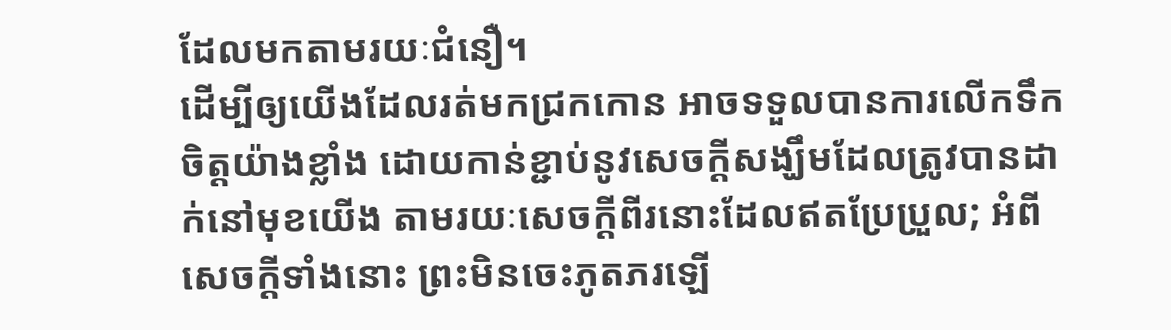ដែលមកតាមរយៈជំនឿ។
ដើម្បីឲ្យយើងដែលរត់មកជ្រកកោន អាចទទួលបានការលើកទឹកចិត្តយ៉ាងខ្លាំង ដោយកាន់ខ្ជាប់នូវសេចក្ដីសង្ឃឹមដែលត្រូវបានដាក់នៅមុខយើង តាមរយៈសេចក្ដីពីរនោះដែលឥតប្រែប្រួល; អំពីសេចក្ដីទាំងនោះ ព្រះមិនចេះភូតភរឡើ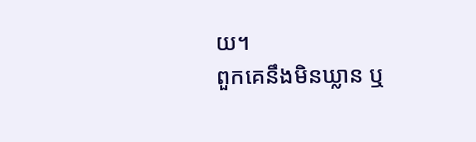យ។
ពួកគេនឹងមិនឃ្លាន ឬ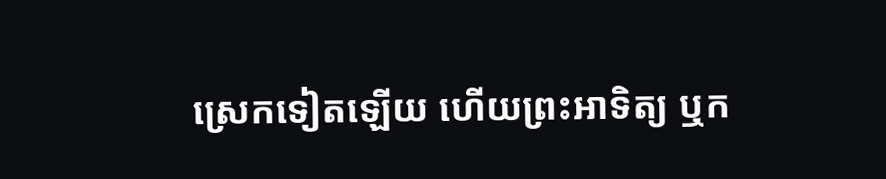ស្រេកទៀតឡើយ ហើយព្រះអាទិត្យ ឬក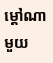ម្ដៅណាមួយ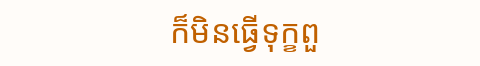ក៏មិនធ្វើទុក្ខពួ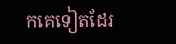កគេទៀតដែរ